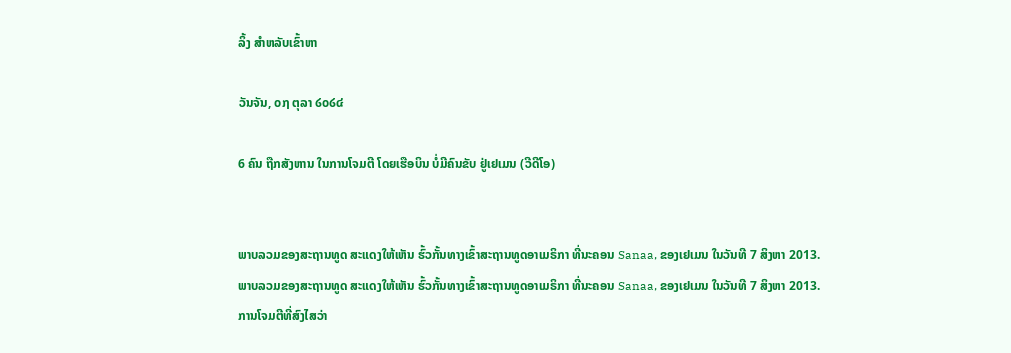ລິ້ງ ສຳຫລັບເຂົ້າຫາ

ວັນຈັນ, ໐໗ ຕຸລາ ໒໐໒໔

6 ຄົນ ຖືກສັງຫານ ໃນການໂຈມຕີ ໂດຍເຮືອບິນ ບໍ່ມີຄົນຂັບ ຢູ່ເຢເມນ (ວີດີໂອ)


ພາບລວມຂອງສະຖານທູດ ສະແດງໃຫ້ເຫັນ ຮົ້ວກັ້ນທາງເຂົ້າສະຖານທູດອາເມຣິກາ ທີ່ນະຄອນ Sanaa, ຂອງເຢເມນ ໃນວັນທີ 7 ສິງຫາ 2013.
ພາບລວມຂອງສະຖານທູດ ສະແດງໃຫ້ເຫັນ ຮົ້ວກັ້ນທາງເຂົ້າສະຖານທູດອາເມຣິກາ ທີ່ນະຄອນ Sanaa, ຂອງເຢເມນ ໃນວັນທີ 7 ສິງຫາ 2013.
ການໂຈມຕີທີ່ສົງໄສວ່າ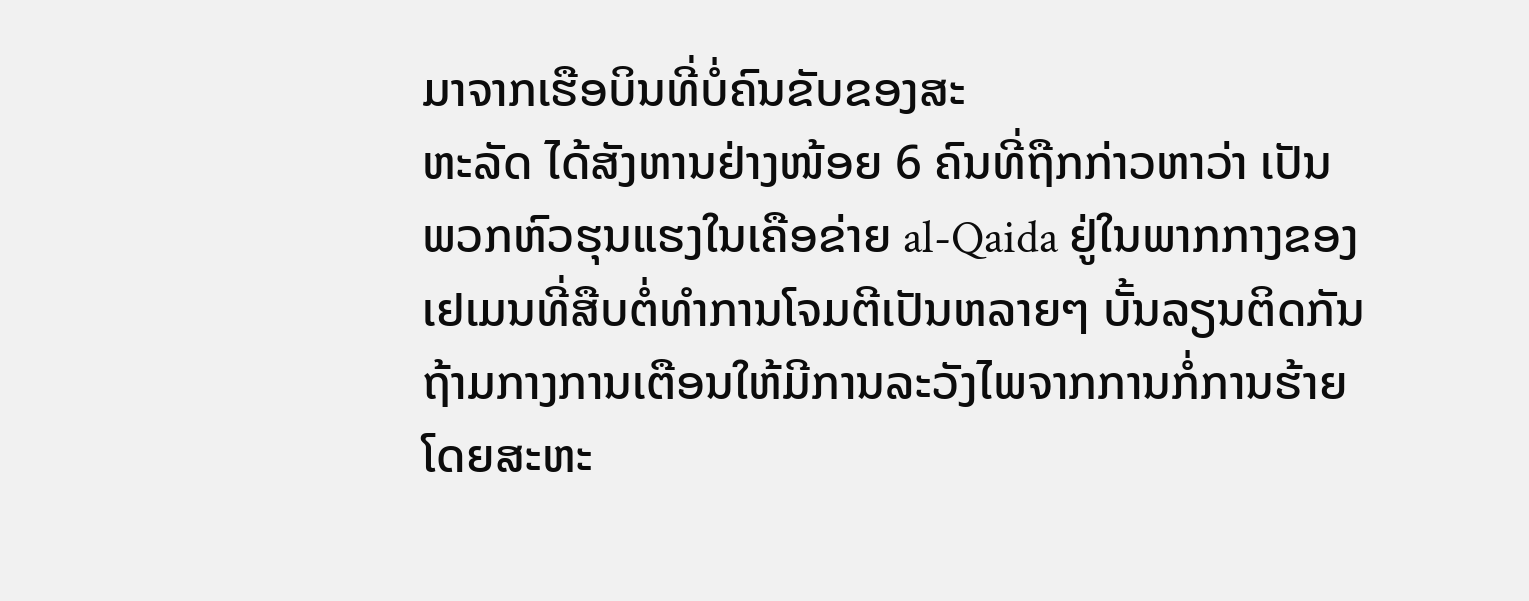ມາຈາກເຮືອບິນທີ່ບໍ່ຄົນຂັບຂອງສະ
ຫະລັດ ໄດ້ສັງຫານຢ່າງໜ້ອຍ 6 ຄົນທີ່ຖືກກ່າວຫາວ່າ ເປັນ
ພວກຫົວຮຸນແຮງໃນເຄືອຂ່າຍ al-Qaida ຢູ່ໃນພາກກາງຂອງ
ເຢເມນທີ່ສືບຕໍ່ທໍາການໂຈມຕີເປັນຫລາຍໆ ບັ້ນລຽນຕິດກັນ
ຖ້າມກາງການເຕືອນໃຫ້ມີການລະວັງໄພຈາກການກໍ່ການຮ້າຍ
ໂດຍສະຫະ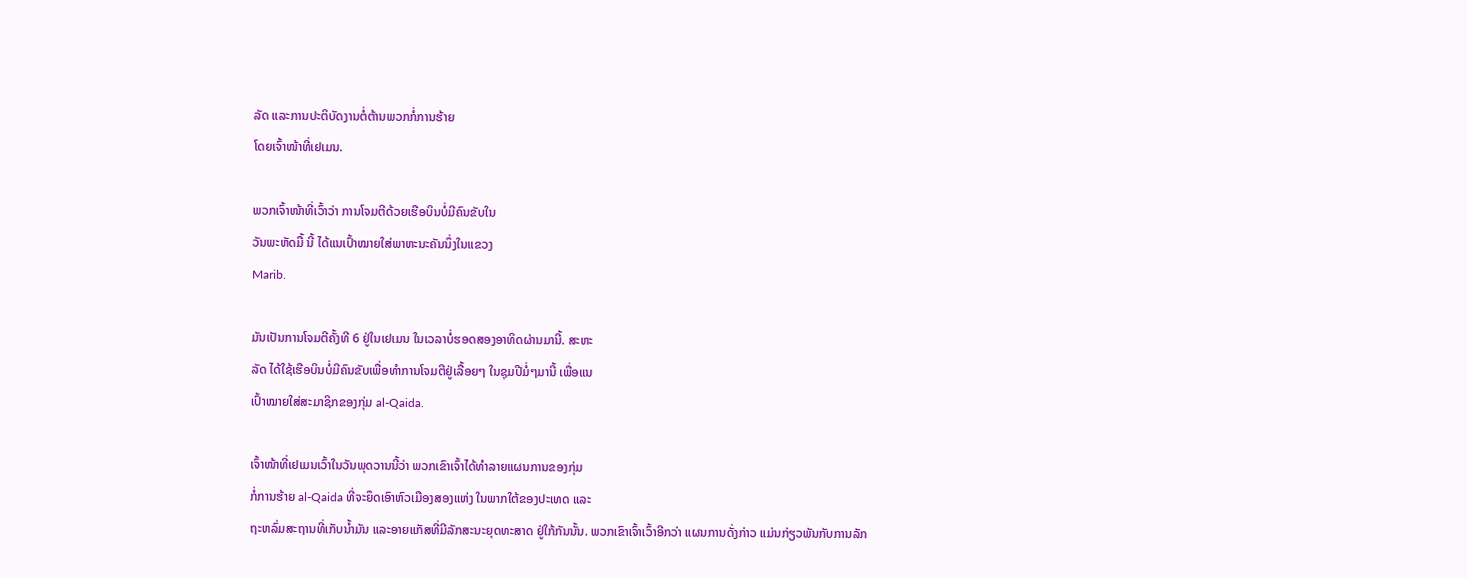ລັດ ແລະການປະຕິບັດງານຕໍ່ຕ້ານພວກກໍ່ການຮ້າຍ
ໂດຍເຈົ້າໜ້າທີ່ເຢເມນ.

ພວກເຈົ້າໜ້າທີ່ເວົ້າວ່າ ການໂຈມຕີດ້ວຍເຮືອບິນບໍ່ມີຄົນຂັບໃນ
ວັນພະຫັດມື້ ນີ້ ໄດ້ແນເປົ້າໝາຍໃສ່ພາຫະນະຄັນນຶ່ງໃນແຂວງ
Marib.

ມັນເປັນການໂຈມຕີຄັ້ງທີ 6 ຢູ່ໃນເຢເມນ ໃນເວລາບໍ່ຮອດສອງອາທິດຜ່ານມານີ້. ສະຫະ
ລັດ ໄດ້ໃຊ້ເຮືອບິນບໍ່ມີຄົນຂັບເພື່ອທໍາການໂຈມຕີຢູ່ເລື້ອຍໆ ໃນຊຸມປີມໍ່ໆມານີ້ ເພື່ອແນ
ເປົ້າໝາຍໃສ່ສະມາຊິກຂອງກຸ່ມ al-Qaida.

ເຈົ້າໜ້າທີ່ເຢເມນເວົ້າໃນວັນພຸດວານນີ້ວ່າ ພວກເຂົາເຈົ້າໄດ້ທໍາລາຍແຜນການຂອງກຸ່ມ
ກໍ່ການຮ້າຍ al-Qaida ທີ່ຈະຍຶດເອົາຫົວເມືອງສອງແຫ່ງ ໃນພາກໃຕ້ຂອງປະເທດ ແລະ
ຖະຫລົ່ມສະຖານທີ່ເກັບນໍ້າມັນ ແລະອາຍແກັສທີ່ມີລັກສະນະຍຸດທະສາດ ຢູ່ໃກ້ກັນນັ້ນ. ພວກເຂົາເຈົ້າເວົ້າອີກວ່າ ແຜນການດັ່ງກ່າວ ແມ່ນກ່ຽວພັນກັບການລັກ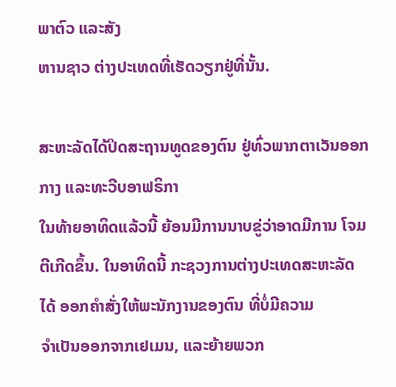ພາຕົວ ແລະສັງ
ຫານຊາວ ຕ່າງປະເທດທີ່ເຮັດວຽກຢູ່ທີ່ນັ້ນ.

ສະຫະລັດໄດ້ປິດສະຖານທູດຂອງຕົນ ຢູ່ທົ່ວພາກຕາເວັນອອກກາງ ແລະທະວີບອາຟຣິກາ
ໃນທ້າຍອາທິດແລ້ວນີ້ ຍ້ອນມີການນາບຂູ່ວ່າອາດມີການ ໂຈມຕີເກີດຂຶ້ນ. ໃນອາທິດນີ້ ກະຊວງການຕ່າງປະເທດສະຫະລັດ ໄດ້ ອອກຄໍາສັ່ງໃຫ້ພະນັກງານຂອງຕົນ ທີ່ບໍ່ມີຄວາມ
ຈໍາເປັນອອກຈາກເຢເມນ, ແລະຍ້າຍພວກ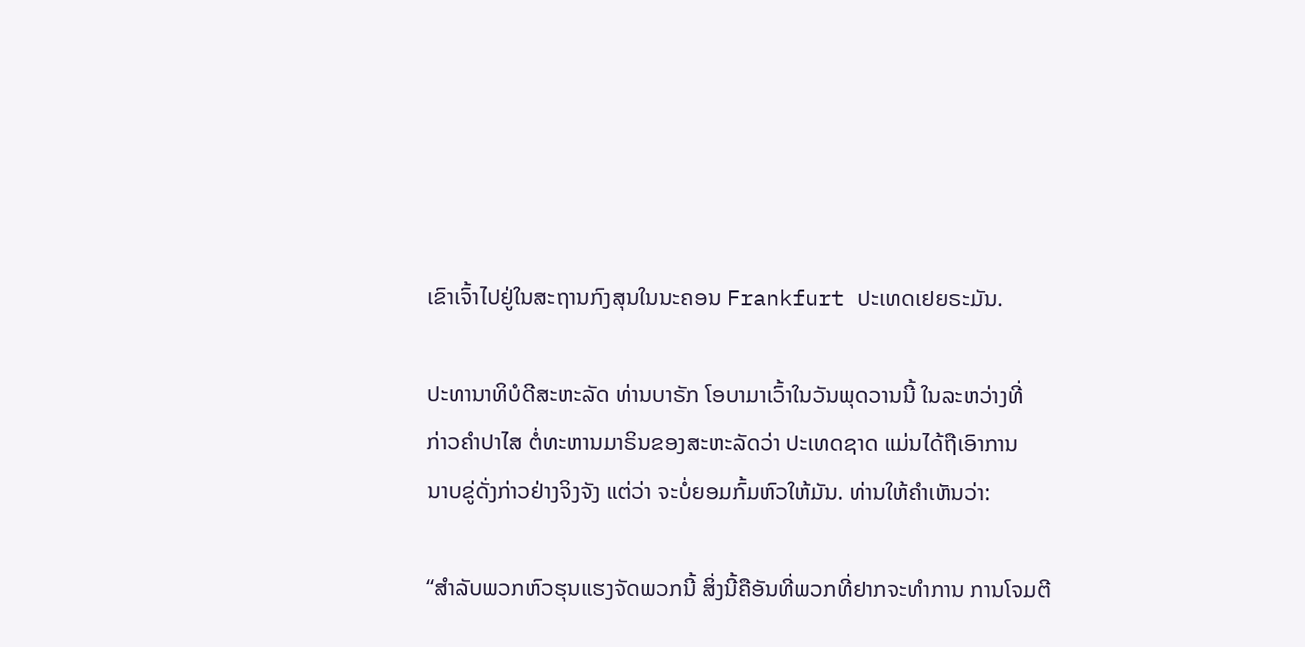ເຂົາເຈົ້າໄປຢູ່ໃນສະຖານກົງສຸນໃນນະຄອນ Frankfurt ປະເທດເຢຍຣະມັນ.

ປະທານາທິບໍດີສະຫະລັດ ທ່ານບາຣັກ ໂອບາມາເວົ້າໃນວັນພຸດວານນີ້ ໃນລະຫວ່າງທີ່
ກ່າວຄໍາປາໄສ ຕໍ່ທະຫານມາຣິນຂອງສະຫະລັດວ່າ ປະເທດຊາດ ແມ່ນໄດ້ຖືເອົາການ
ນາບຂູ່ດັ່ງກ່າວຢ່າງຈິງຈັງ ແຕ່ວ່າ ຈະບໍ່ຍອມກົ້ມຫົວໃຫ້ມັນ. ທ່ານໃຫ້ຄໍາເຫັນວ່າ:

“ສໍາລັບພວກຫົວຮຸນແຮງຈັດພວກນີ້ ສິ່ງນີ້ຄືອັນທີ່ພວກທີ່ຢາກຈະທໍາການ ການໂຈມຕີ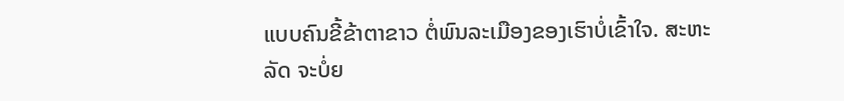ແບບຄົນຂີ້ຂ້າຕາຂາວ ຕໍ່ພົນລະເມືອງຂອງເຮົາບໍ່ເຂົ້າໃຈ. ສະຫະ
ລັດ ຈະບໍ່ຍ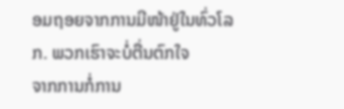ອມຖອຍຈາກການມີໜ້າຢູ່ໃນທົ່ວໂລກ. ພວກເຮົາຈະບໍ່ຕື່ນຕົກໃຈ
ຈາກການກໍ່ການ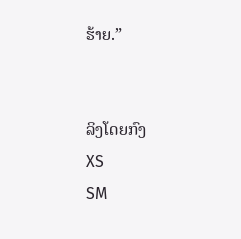ຮ້າຍ.”


ລິງໂດຍກົງ
XS
SM